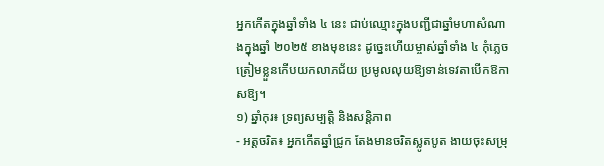អ្នកកើតក្នុងឆ្នាំទាំង ៤ នេះ ជាប់ឈ្មោះក្នុងបញ្ជីជាឆ្នាំមហាសំណាងក្នុងឆ្នាំ ២០២៥ ខាងមុខនេះ ដូច្នេះហើយម្ចាស់ឆ្នាំទាំង ៤ កុំភ្លេចត្រៀមខ្លួនកើបយកលាភជ័យ ប្រមូលលុយឱ្យទាន់ទេវតាបើកឱកាសឱ្យ។
១) ឆ្នាំកុរ៖ ទ្រព្យសម្បត្តិ និងសន្តិភាព
- អត្តចរិត៖ អ្នកកើតឆ្នាំជ្រូក តែងមានចរិតស្លូតបូត ងាយចុះសម្រុ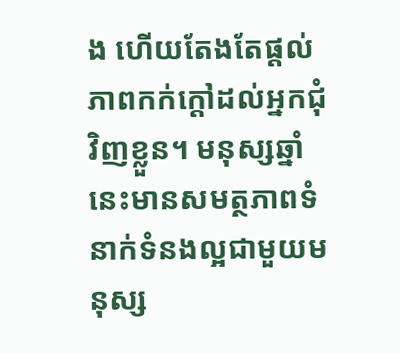ង ហើយតែងតែផ្តល់ភាពកក់ក្តៅដល់អ្នកជុំវិញខ្លួន។ មនុស្សឆ្នាំនេះមានសមត្ថភាពទំនាក់ទំនងល្អជាមួយមនុស្ស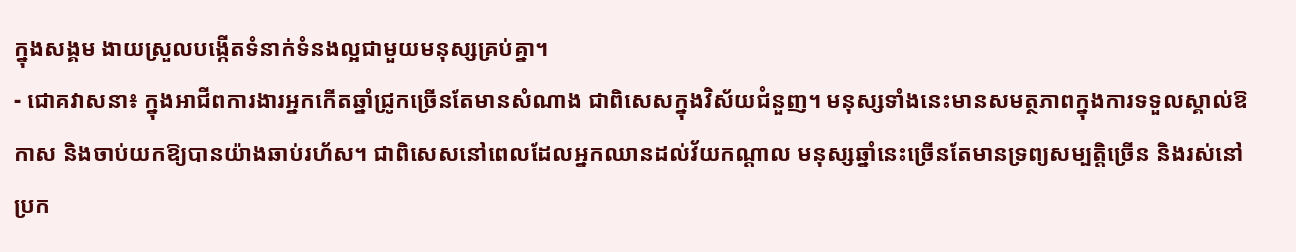ក្នុងសង្គម ងាយស្រួលបង្កើតទំនាក់ទំនងល្អជាមួយមនុស្សគ្រប់គ្នា។
- ជោគវាសនា៖ ក្នុងអាជីពការងារអ្នកកើតឆ្នាំជ្រូកច្រើនតែមានសំណាង ជាពិសេសក្នុងវិស័យជំនួញ។ មនុស្សទាំងនេះមានសមត្ថភាពក្នុងការទទួលស្គាល់ឱកាស និងចាប់យកឱ្យបានយ៉ាងឆាប់រហ័ស។ ជាពិសេសនៅពេលដែលអ្នកឈានដល់វ័យកណ្តាល មនុស្សឆ្នាំនេះច្រើនតែមានទ្រព្យសម្បត្តិច្រើន និងរស់នៅប្រក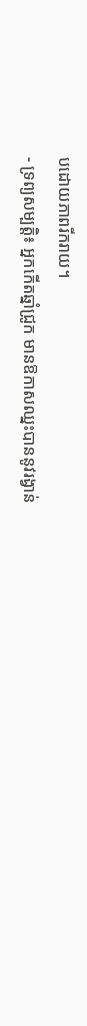បដោយភាពរីករាយ។
- ទ្រព្យសម្បត្តិ៖ អ្នកកើតឆ្នាំជ្រូក មានឱកាសឈ្នះបាននូវរង្វាន់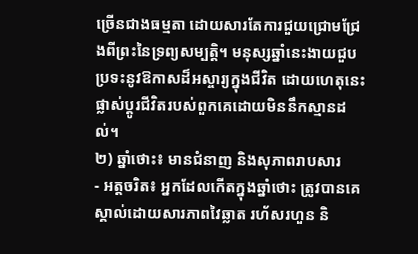ច្រើនជាងធម្មតា ដោយសារតែការជួយជ្រោមជ្រែងពីព្រះនៃទ្រព្យសម្បត្តិ។ មនុស្សឆ្នាំនេះងាយជួបប្រទះនូវឱកាសដ៏អស្ចារ្យក្នុងជីវិត ដោយហេតុនេះផ្លាស់ប្តូរជីវិតរបស់ពួកគេដោយមិននឹកស្មានដល់។
២) ឆ្នាំថោះ៖ មានជំនាញ និងសុភាពរាបសារ
- អត្តចរិត៖ អ្នកដែលកើតក្នុងឆ្នាំថោះ ត្រូវបានគេស្គាល់ដោយសារភាពវៃឆ្លាត រហ័សរហួន និ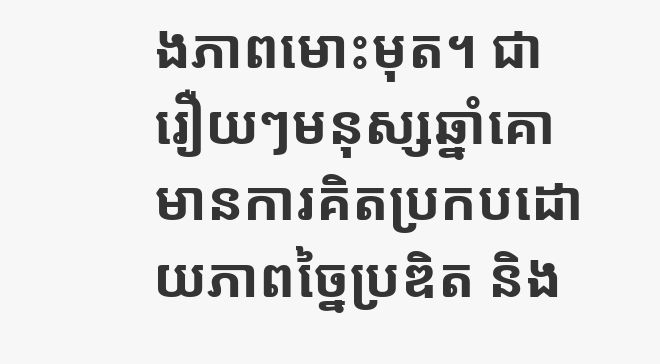ងភាពមោះមុត។ ជារឿយៗមនុស្សឆ្នាំគោមានការគិតប្រកបដោយភាពច្នៃប្រឌិត និង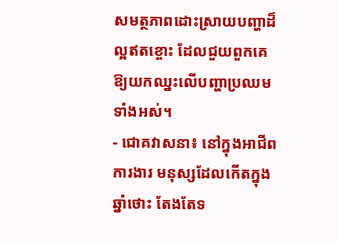សមត្ថភាពដោះស្រាយបញ្ហាដ៏ល្អឥតខ្ចោះ ដែលជួយពួកគេឱ្យយកឈ្នះលើបញ្ហាប្រឈមទាំងអស់។
- ជោគវាសនា៖ នៅក្នុងអាជីពការងារ មនុស្សដែលកើតក្នុងឆ្នាំថោះ តែងតែទ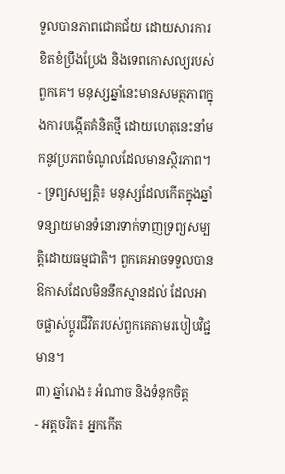ទួលបានភាពជោគជ័យ ដោយសារការខិតខំប្រឹងប្រែង និងទេពកោសល្យរបស់ពួកគេ។ មនុស្សឆ្នាំនេះមានសមត្ថភាពក្នុងការបង្កើតគំនិតថ្មី ដោយហេតុនេះនាំមកនូវប្រភពចំណូលដែលមានស្ថិរភាព។
- ទ្រព្យសម្បត្តិ៖ មនុស្សដែលកើតក្នុងឆ្នាំទន្សាយមានទំនោរទាក់ទាញទ្រព្យសម្បត្តិដោយធម្មជាតិ។ ពួកគេអាចទទួលបានឱកាសដែលមិននឹកស្មានដល់ ដែលអាចផ្លាស់ប្តូរជីវិតរបស់ពួកគេតាមរបៀបវិជ្ជមាន។
៣) ឆ្នាំរោង៖ អំណាច និងទំនុកចិត្ត
- អត្តចរិត៖ អ្នកកើត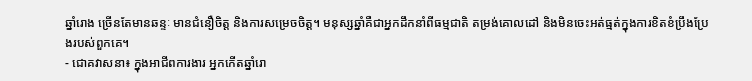ឆ្នាំរោង ច្រើនតែមានឆន្ទៈ មានជំនឿចិត្ត និងការសម្រេចចិត្ត។ មនុស្សឆ្នាំគឺជាអ្នកដឹកនាំពីធម្មជាតិ តម្រង់គោលដៅ និងមិនចេះអត់ធ្មត់ក្នុងការខិតខំប្រឹងប្រែងរបស់ពួកគេ។
- ជោគវាសនា៖ ក្នុងអាជីពការងារ អ្នកកើតឆ្នាំរោ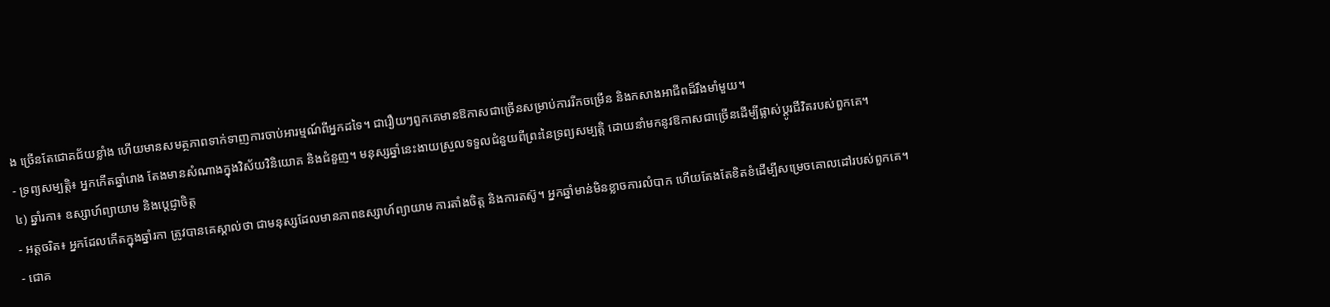ង ច្រើនតែជោគជ័យខ្លាំង ហើយមានសមត្ថភាពទាក់ទាញការចាប់អារម្មណ៍ពីអ្នកដទៃ។ ជារឿយៗពួកគេមានឱកាសជាច្រើនសម្រាប់ការរីកចម្រើន និងកសាងអាជីពដ៏រឹងមាំមួយ។
- ទ្រព្យសម្បត្តិ៖ អ្នកកើតឆ្នាំរោង តែងមានសំណាងក្នុងវិស័យវិនិយោគ និងជំនួញ។ មនុស្សឆ្នាំនេះងាយស្រួលទទួលជំនួយពីព្រះនៃទ្រព្យសម្បត្តិ ដោយនាំមកនូវឱកាសជាច្រើនដើម្បីផ្លាស់ប្តូរជីវិតរបស់ពួកគេ។
៤) ឆ្នាំរកា៖ ឧស្សាហ៍ព្យាយាម និងប្តេជ្ញាចិត្ត
- អត្តចរិត៖ អ្នកដែលកើតក្នុងឆ្នាំរកា ត្រូវបានគេស្គាល់ថា ជាមនុស្សដែលមានភាពឧស្សាហ៍ព្យាយាម ការតាំងចិត្ត និងការតស៊ូ។ អ្នកឆ្នាំមាន់មិនខ្លាចការលំបាក ហើយតែងតែខិតខំដើម្បីសម្រេចគោលដៅរបស់ពួកគេ។
- ជោគ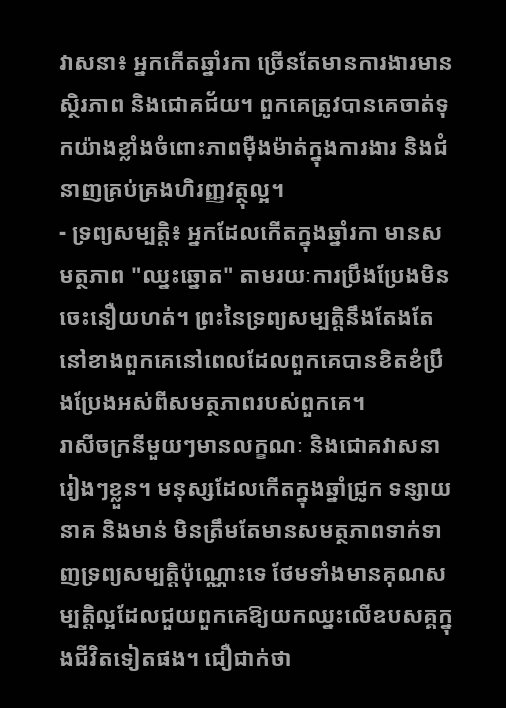វាសនា៖ អ្នកកើតឆ្នាំរកា ច្រើនតែមានការងារមានស្ថិរភាព និងជោគជ័យ។ ពួកគេត្រូវបានគេចាត់ទុកយ៉ាងខ្លាំងចំពោះភាពម៉ឺងម៉ាត់ក្នុងការងារ និងជំនាញគ្រប់គ្រងហិរញ្ញវត្ថុល្អ។
- ទ្រព្យសម្បត្តិ៖ អ្នកដែលកើតក្នុងឆ្នាំរកា មានសមត្ថភាព "ឈ្នះឆ្នោត" តាមរយៈការប្រឹងប្រែងមិនចេះនឿយហត់។ ព្រះនៃទ្រព្យសម្បត្តិនឹងតែងតែនៅខាងពួកគេនៅពេលដែលពួកគេបានខិតខំប្រឹងប្រែងអស់ពីសមត្ថភាពរបស់ពួកគេ។
រាសីចក្រនីមួយៗមានលក្ខណៈ និងជោគវាសនារៀងៗខ្លួន។ មនុស្សដែលកើតក្នុងឆ្នាំជ្រូក ទន្សាយ នាគ និងមាន់ មិនត្រឹមតែមានសមត្ថភាពទាក់ទាញទ្រព្យសម្បត្តិប៉ុណ្ណោះទេ ថែមទាំងមានគុណសម្បត្តិល្អដែលជួយពួកគេឱ្យយកឈ្នះលើឧបសគ្គក្នុងជីវិតទៀតផង។ ជឿជាក់ថា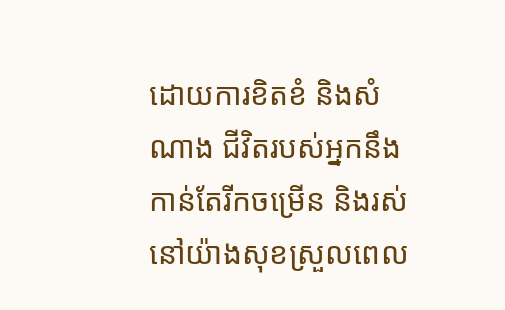ដោយការខិតខំ និងសំណាង ជីវិតរបស់អ្នកនឹងកាន់តែរីកចម្រើន និងរស់នៅយ៉ាងសុខស្រួលពេល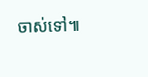ចាស់ទៅ៕